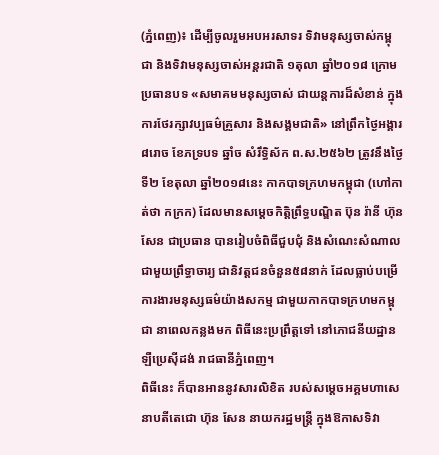(ភ្នំពេញ)៖ ដើម្បីចូលរួមអបអរសាទរ ទិវាមនុស្សចាស់កម្ពុជា និងទិវាមនុស្សចាស់អន្តរជាតិ ១តុលា ឆ្នាំ២០១៨ ក្រោមប្រធានបទ «សមាគមមនុស្សចាស់ ជាយន្តការដ៏សំខាន់ ក្នុងការថែរក្សាវប្បធម៌គ្រួសារ និងសង្គមជាតិ» នៅព្រឹកថ្ងៃអង្គារ ៨រោច ខែភទ្របទ ឆ្នាំច សំរឹទ្ធិស័ក ព.ស.២៥៦២ ត្រូវនឹងថ្ងៃទី២ ខែតុលា ឆ្នាំ២០១៨នេះ កាកបាទក្រហមកម្ពុជា (ហៅកាត់ថា កក្រក) ដែលមានសម្តេចកិត្តិព្រឹទ្ធបណ្ឌិត ប៊ុន រ៉ានី ហ៊ុនសែន ជាប្រធាន បានរៀបចំពិធីជួបជុំ និងសំណេះសំណាលជាមួយព្រឹទ្ធាចារ្យ ជានិវត្តជនចំនួន៥៨នាក់ ដែលធ្លាប់បម្រើការងារមនុស្សធម៌យ៉ាងសកម្ម ជាមួយកាកបាទក្រហមកម្ពុជា នាពេលកន្លងមក ពិធីនេះប្រព្រឹត្តទៅ នៅភោជនីយដ្ឋានឡឺប្រេស៊ីដង់ រាជធានីភ្នំពេញ។
ពិធីនេះ ក៏បានអាននូវសារលិខិត របស់សម្តេចអគ្គមហាសេនាបតីតេជោ ហ៊ុន សែន នាយករដ្ឋមន្ត្រី ក្នុងឱកាសទិវា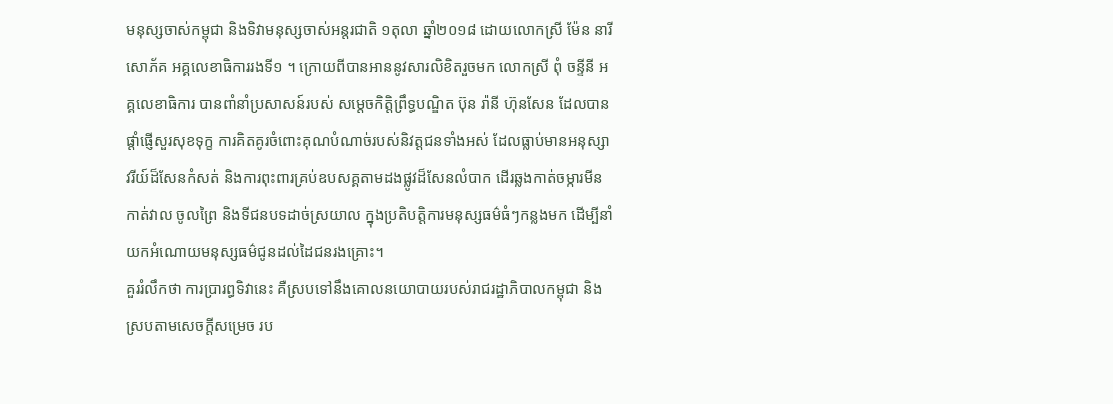មនុស្សចាស់កម្ពុជា និងទិវាមនុស្សចាស់អន្តរជាតិ ១តុលា ឆ្នាំ២០១៨ ដោយលោកស្រី ម៉ែន នារីសោភ័គ អគ្គលេខាធិការរងទី១ ។ ក្រោយពីបានអាននូវសារលិខិតរួចមក លោកស្រី ពុំ ចន្ទីនី អគ្គលេខាធិការ បានពាំនាំប្រសាសន៍របស់ សម្តេចកិត្តិព្រឹទ្ធបណ្ឌិត ប៊ុន រ៉ានី ហ៊ុនសែន ដែលបានផ្តាំផ្ញើសួរសុខទុក្ខ ការគិតគូរចំពោះគុណបំណាច់របស់និវត្តជនទាំងអស់ ដែលធ្លាប់មានអនុស្សាវរីយ៍ដ៏សែនកំសត់ និងការពុះពារគ្រប់ឧបសគ្គតាមដងផ្លូវដ៏សែនលំបាក ដើរឆ្លងកាត់ចម្ការមីន កាត់វាល ចូលព្រៃ និងទីជនបទដាច់ស្រយាល ក្នុងប្រតិបត្តិការមនុស្សធម៌ធំៗកន្លងមក ដើម្បីនាំយកអំណោយមនុស្សធម៌ជូនដល់ដៃជនរងគ្រោះ។
គួររំលឹកថា ការប្រារព្ធទិវានេះ គឺស្របទៅនឹងគោលនយោបាយរបស់រាជរដ្ឋាភិបាលកម្ពុជា និងស្របតាមសេចក្តីសម្រេច រប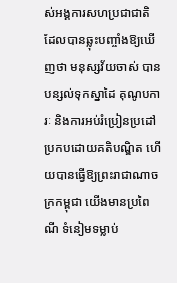ស់អង្គការសហប្រជាជាតិ ដែលបានឆ្លុះបញ្ចាំងឱ្យឃើញថា មនុស្សវ័យចាស់ បានបន្សល់ទុកស្នាដៃ គុណូបការៈ និងការអប់រំប្រៀនប្រដៅ ប្រកបដោយគតិបណ្ឌិត ហើយបានធ្វើឱ្យព្រះរាជាណាចក្រកម្ពុជា យើងមានប្រពៃណី ទំនៀមទម្លាប់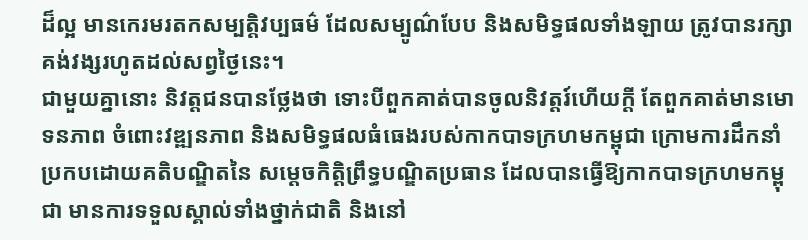ដ៏ល្អ មានកេរមរតកសម្បត្តិវប្បធម៌ ដែលសម្បូណ៌បែប និងសមិទ្ធផលទាំងឡាយ ត្រូវបានរក្សាគង់វង្សរហូតដល់សព្វថ្ងៃនេះ។
ជាមួយគ្នានោះ និវត្តជនបានថ្លែងថា ទោះបីពួកគាត់បានចូលនិវត្តរ៍ហើយក្តី តែពួកគាត់មានមោទនភាព ចំពោះវឌ្ឍនភាព និងសមិទ្ធផលធំធេងរបស់កាកបាទក្រហមកម្ពុជា ក្រោមការដឹកនាំប្រកបដោយគតិបណ្ឌិតនៃ សម្តេចកិត្តិព្រឹទ្ធបណ្ឌិតប្រធាន ដែលបានធ្វើឱ្យកាកបាទក្រហមកម្ពុជា មានការទទួលស្គាល់ទាំងថ្នាក់ជាតិ និងនៅ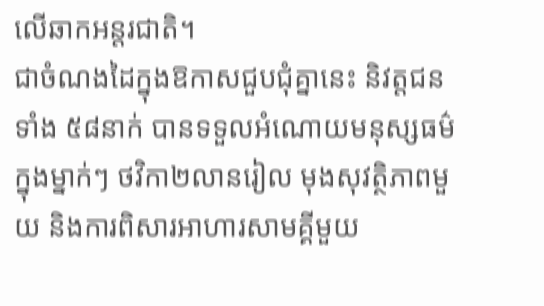លើឆាកអន្តរជាតិ។
ជាចំណងដៃក្នុងឱកាសជួបជុំគ្នានេះ និវត្តជនទាំង ៥៨នាក់ បានទទួលអំណោយមនុស្សធម៌ក្នុងម្នាក់ៗ ថវិកា២លានរៀល មុងសុវត្ថិភាពមួយ និងការពិសារអាហារសាមគ្គីមួយ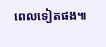ពេលទៀតផង៕